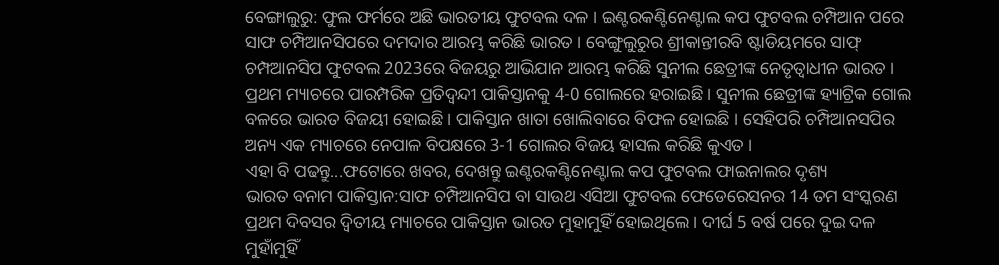ବେଙ୍ଗାଲୁରୁ: ଫୁଲ ଫର୍ମରେ ଅଛି ଭାରତୀୟ ଫୁଟବଲ ଦଳ । ଇଣ୍ଟରକଣ୍ଟିନେଣ୍ଟାଲ କପ ଫୁଟବଲ ଚମ୍ପିଆନ ପରେ ସାଫ ଚମ୍ପିଆନସିପରେ ଦମଦାର ଆରମ୍ଭ କରିଛି ଭାରତ । ବେଙ୍ଗୁଲୁରୁର ଶ୍ରୀକାନ୍ତୀରବି ଷ୍ଟାଡିୟମରେ ସାଫ୍ ଚମ୍ପଆନସିପ ଫୁଟବଲ 2023ରେ ବିଜୟରୁ ଆଭିଯାନ ଆରମ୍ଭ କରିଛି ସୁନୀଲ ଛେତ୍ରୀଙ୍କ ନେତୃତ୍ବାଧୀନ ଭାରତ । ପ୍ରଥମ ମ୍ୟାଚରେ ପାରମ୍ପରିକ ପ୍ରତିଦ୍ବନ୍ଦୀ ପାକିସ୍ତାନକୁ 4-0 ଗୋଲରେ ହରାଇଛି । ସୁନୀଲ ଛେତ୍ରୀଙ୍କ ହ୍ୟାଟ୍ରିକ ଗୋଲ ବଳରେ ଭାରତ ବିଜୟୀ ହୋଇଛି । ପାକିସ୍ତାନ ଖାତା ଖୋଲିବାରେ ବିଫଳ ହୋଇଛି । ସେହିପରି ଚମ୍ପିଆନସପିର ଅନ୍ୟ ଏକ ମ୍ୟାଚରେ ନେପାଳ ବିପକ୍ଷରେ 3-1 ଗୋଲର ବିଜୟ ହାସଲ କରିଛି କୁଏତ ।
ଏହା ବି ପଢନ୍ତୁ...ଫଟୋରେ ଖବର, ଦେଖନ୍ତୁ ଇଣ୍ଟରକଣ୍ଟିନେଣ୍ଟାଲ କପ ଫୁଟବଲ ଫାଇନାଲର ଦୃଶ୍ୟ
ଭାରତ ବନାମ ପାକିସ୍ତାନ:ସାଫ ଚମ୍ପିଆନସିପ ବା ସାଉଥ ଏସିଆ ଫୁଟବଲ ଫେଡେରେସନର 14 ତମ ସଂସ୍କରଣ ପ୍ରଥମ ଦିବସର ଦ୍ବିତୀୟ ମ୍ୟାଚରେ ପାକିସ୍ତାନ ଭାରତ ମୁହାମୁହିଁ ହୋଇଥିଲେ । ଦୀର୍ଘ 5 ବର୍ଷ ପରେ ଦୁଇ ଦଳ ମୁହାଁମୁହିଁ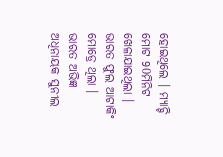ହୋଇଥିଲେ । ମ୍ୟାଚ୍ଟି ମୋଟ 90ମିନିଟ ଖେଳାଯାଇଥିଲା । ଭାରତ ଫୁଲ ଆଟାକିଂ ମୋଡ୍ରେ ଥିଲା । ଭାରତ ଅଭିଜ୍ଞ ଅଧିନାୟକ ସୁନୀଲ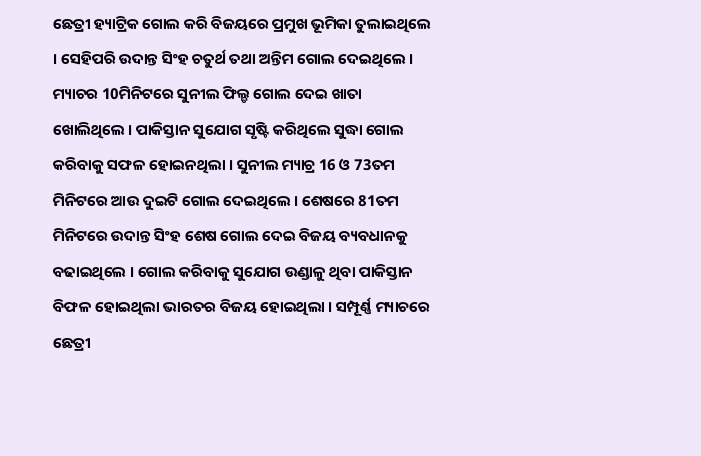ଛେତ୍ରୀ ହ୍ୟାଟ୍ରିକ ଗୋଲ କରି ବିଜୟରେ ପ୍ରମୁଖ ଭୂମିକା ତୁଲାଇଥିଲେ । ସେହିପରି ଉଦାନ୍ତ ସିଂହ ଚତୁର୍ଥ ତଥା ଅନ୍ତିମ ଗୋଲ ଦେଇଥିଲେ । ମ୍ୟାଚର 10ମିନିଟରେ ସୁନୀଲ ଫିଲ୍ଡ ଗୋଲ ଦେଇ ଖାତା ଖୋଲିଥିଲେ । ପାକିସ୍ତାନ ସୁଯୋଗ ସୃଷ୍ଟି କରିଥିଲେ ସୁଦ୍ଧା ଗୋଲ କରିବାକୁ ସଫଳ ହୋଇନଥିଲା । ସୁନୀଲ ମ୍ୟାଚ୍ର 16 ଓ 73ତମ ମିନିଟରେ ଆଉ ଦୁଇଟି ଗୋଲ ଦେଇଥିଲେ । ଶେଷରେ 81ତମ ମିନିଟରେ ଉଦାନ୍ତ ସିଂହ ଶେଷ ଗୋଲ ଦେଇ ବିଜୟ ବ୍ୟବଧାନକୁ ବଢାଇଥିଲେ । ଗୋଲ କରିବାକୁ ସୁଯୋଗ ଉଣ୍ଡାଳୁ ଥିବା ପାକିସ୍ତାନ ବିଫଳ ହୋଇଥିଲା ଭାରତର ବିଜୟ ହୋଇଥିଲା । ସମ୍ପୂର୍ଣ୍ଣ ମ୍ୟାଚରେ ଛେତ୍ରୀ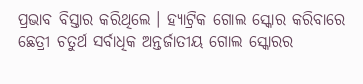ପ୍ରଭାବ ବିସ୍ତାର କରିଥିଲେ । ହ୍ୟାଟ୍ରିକ ଗୋଲ ସ୍କୋର କରିବାରେ ଛେତ୍ରୀ ଚତୁର୍ଥ ସର୍ବାଧିକ ଅନ୍ତର୍ଜାତୀୟ ଗୋଲ ସ୍କୋରର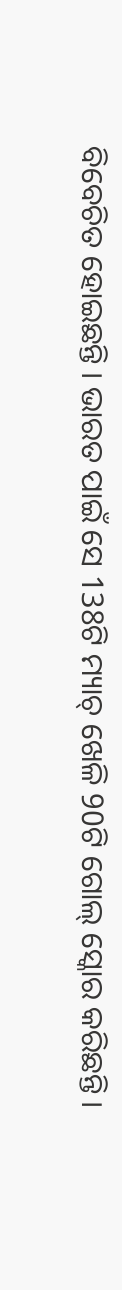ବିବେଚିତ ହୋଇଛନ୍ତି । ଭାରତ ପାଇଁ ସେ 138ଟି ମ୍ୟାଚ୍ ଖେଳି 90ଟି ଗୋଲ୍ ସ୍କୋର କରିଛନ୍ତି ।